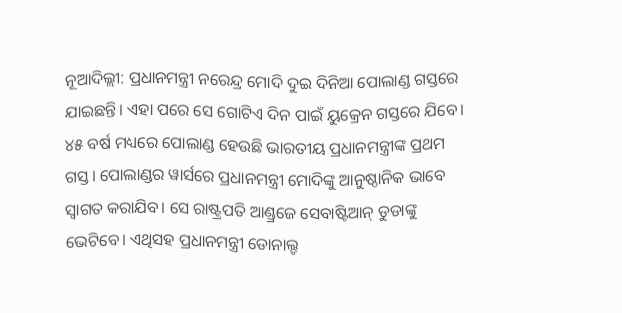ନୂଆଦିଲ୍ଲୀ: ପ୍ରଧାନମନ୍ତ୍ରୀ ନରେନ୍ଦ୍ର ମୋଦି ଦୁଇ ଦିନିଆ ପୋଲାଣ୍ଡ ଗସ୍ତରେ ଯାଇଛନ୍ତି। ଏହା ପରେ ସେ ଗୋଟିଏ ଦିନ ପାଇଁ ୟୁକ୍ରେନ ଗସ୍ତରେ ଯିବେ। ୪୫ ବର୍ଷ ମଧ୍ୟରେ ପୋଲାଣ୍ଡ ହେଉଛି ଭାରତୀୟ ପ୍ରଧାନମନ୍ତ୍ରୀଙ୍କ ପ୍ରଥମ ଗସ୍ତ। ପୋଲାଣ୍ଡର ୱାର୍ସରେ ପ୍ରଧାନମନ୍ତ୍ରୀ ମୋଦିଙ୍କୁ ଆନୁଷ୍ଠାନିକ ଭାବେ ସ୍ୱାଗତ କରାଯିବ। ସେ ରାଷ୍ଟ୍ରପତି ଆଣ୍ଡ୍ରଜେ ସେବାଷ୍ଟିଆନ୍ ଡୁଡାଙ୍କୁ ଭେଟିବେ। ଏଥିସହ ପ୍ରଧାନମନ୍ତ୍ରୀ ଡୋନାଲ୍ଡ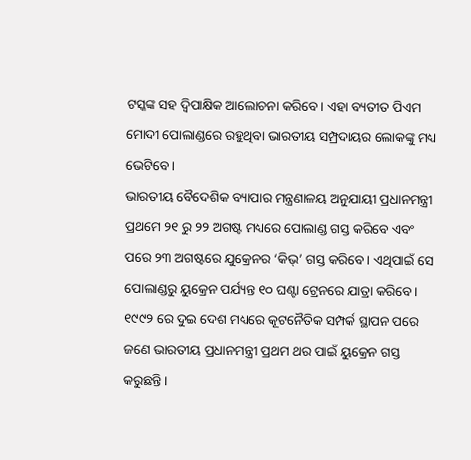ଟସ୍କଙ୍କ ସହ ଦ୍ୱିପାକ୍ଷିକ ଆଲୋଚନା କରିବେ। ଏହା ବ୍ୟତୀତ ପିଏମ ମୋଦୀ ପୋଲାଣ୍ଡରେ ରହୁଥିବା ଭାରତୀୟ ସମ୍ପ୍ରଦାୟର ଲୋକଙ୍କୁ ମଧ୍ୟ ଭେଟିବେ।
ଭାରତୀୟ ବୈଦେଶିକ ବ୍ୟାପାର ମନ୍ତ୍ରଣାଳୟ ଅନୁଯାୟୀ ପ୍ରଧାନମନ୍ତ୍ରୀ ପ୍ରଥମେ ୨୧ ରୁ ୨୨ ଅଗଷ୍ଟ ମଧ୍ୟରେ ପୋଲାଣ୍ଡ ଗସ୍ତ କରିବେ ଏବଂ ପରେ ୨୩ ଅଗଷ୍ଟରେ ଯୁକ୍ରେନର ‘କିଭ୍’ ଗସ୍ତ କରିବେ। ଏଥିପାଇଁ ସେ ପୋଲାଣ୍ଡରୁ ୟୁକ୍ରେନ ପର୍ଯ୍ୟନ୍ତ ୧୦ ଘଣ୍ଟା ଟ୍ରେନରେ ଯାତ୍ରା କରିବେ। ୧୯୯୨ ରେ ଦୁଇ ଦେଶ ମଧ୍ୟରେ କୂଟନୈତିକ ସମ୍ପର୍କ ସ୍ଥାପନ ପରେ ଜଣେ ଭାରତୀୟ ପ୍ରଧାନମନ୍ତ୍ରୀ ପ୍ରଥମ ଥର ପାଇଁ ୟୁକ୍ରେନ ଗସ୍ତ କରୁଛନ୍ତି।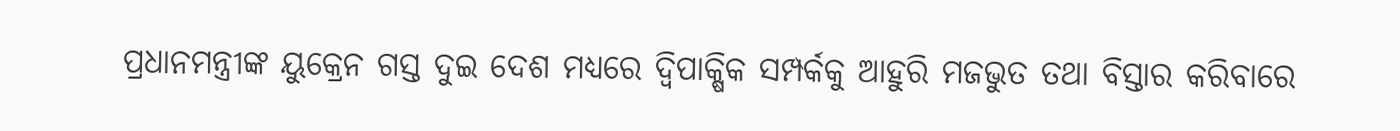ପ୍ରଧାନମନ୍ତ୍ରୀଙ୍କ ୟୁକ୍ରେନ ଗସ୍ତ ଦୁଇ ଦେଶ ମଧ୍ୟରେ ଦ୍ୱିପାକ୍ଷିକ ସମ୍ପର୍କକୁ ଆହୁରି ମଜଭୁତ ତଥା ବିସ୍ତାର କରିବାରେ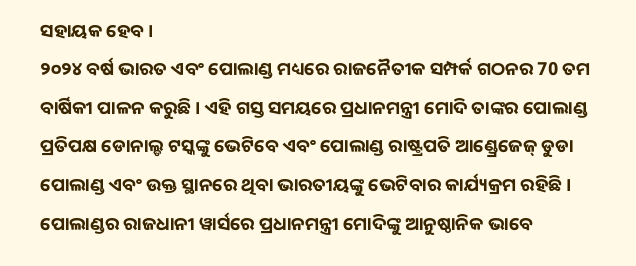ସହାୟକ ହେବ।
୨୦୨୪ ବର୍ଷ ଭାରତ ଏବଂ ପୋଲାଣ୍ଡ ମଧ୍ୟରେ ରାଜନୈତୀକ ସମ୍ପର୍କ ଗଠନର 70 ତମ ବାର୍ଷିକୀ ପାଳନ କରୁଛି । ଏହି ଗସ୍ତ ସମୟରେ ପ୍ରଧାନମନ୍ତ୍ରୀ ମୋଦି ତାଙ୍କର ପୋଲାଣ୍ଡ ପ୍ରତିପକ୍ଷ ଡୋନାଲ୍ଡ ଟସ୍କଙ୍କୁ ଭେଟିବେ ଏବଂ ପୋଲାଣ୍ଡ ରାଷ୍ଟ୍ରପତି ଆଣ୍ଡ୍ରେଜେଜ୍ ଡୁଡା ପୋଲାଣ୍ଡ ଏବଂ ଉକ୍ତ ସ୍ଥାନରେ ଥିବା ଭାରତୀୟଙ୍କୁ ଭେଟିବାର କାର୍ଯ୍ୟକ୍ରମ ରହିଛି । ପୋଲାଣ୍ଡର ରାଜଧାନୀ ୱାର୍ସରେ ପ୍ରଧାନମନ୍ତ୍ରୀ ମୋଦିଙ୍କୁ ଆନୁଷ୍ଠାନିକ ଭାବେ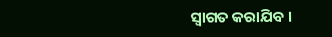ସ୍ୱାଗତ କରାଯିବ ।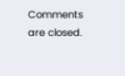Comments are closed.